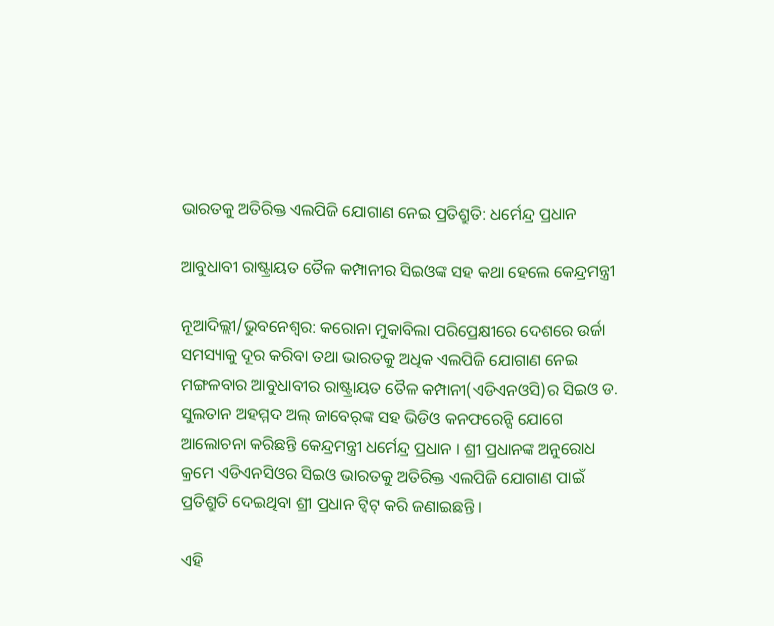ଭାରତକୁ ଅତିରିକ୍ତ ଏଲପିଜି ଯୋଗାଣ ନେଇ ପ୍ରତିଶ୍ରୁତି: ଧର୍ମେନ୍ଦ୍ର ପ୍ରଧାନ

ଆବୁଧାବୀ ରାଷ୍ଟ୍ରାୟତ ତୈଳ କମ୍ପାନୀର ସିଇଓଙ୍କ ସହ କଥା ହେଲେ କେନ୍ଦ୍ରମନ୍ତ୍ରୀ

ନୂଆଦିଲ୍ଲୀ/ଭୁବନେଶ୍ୱର: କରୋନା ମୁକାବିଲା ପରିପ୍ରେକ୍ଷୀରେ ଦେଶରେ ଉର୍ଜା ସମସ୍ୟାକୁ ଦୂର କରିବା ତଥା ଭାରତକୁ ଅଧିକ ଏଲପିଜି ଯୋଗାଣ ନେଇ ମଙ୍ଗଳବାର ଆବୁଧାବୀର ରାଷ୍ଟ୍ରାୟତ ତୈଳ କମ୍ପାନୀ(ଏଡିଏନଓସି)ର ସିଇଓ ଡ. ସୁଲତାନ ଅହମ୍ମଦ ଅଲ୍ ଜାବେର୍‌ଙ୍କ ସହ ଭିଡିଓ କନଫରେନ୍ସି ଯୋଗେ ଆଲୋଚନା କରିଛନ୍ତି କେନ୍ଦ୍ରମନ୍ତ୍ରୀ ଧର୍ମେନ୍ଦ୍ର ପ୍ରଧାନ । ଶ୍ରୀ ପ୍ରଧାନଙ୍କ ଅନୁରୋଧ କ୍ରମେ ଏଡିଏନସିଓର ସିଇଓ ଭାରତକୁ ଅତିରିକ୍ତ ଏଲପିଜି ଯୋଗାଣ ପାଇଁ ପ୍ରତିଶ୍ରୁତି ଦେଇଥିବା ଶ୍ରୀ ପ୍ରଧାନ ଟ୍ୱିଟ୍‌ କରି ଜଣାଇଛନ୍ତି ।

ଏହି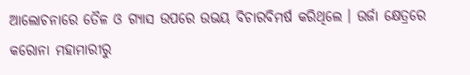ଆଲୋଚନାରେ ତୈଳ ଓ ଗ୍ୟାସ ଉପରେ ଉଭୟ ବିଚାରବିମର୍ଷ କରିଥିଲେ । ଉର୍ଜା କ୍ଷେତ୍ରରେ କରୋନା ମହାମାରୀରୁ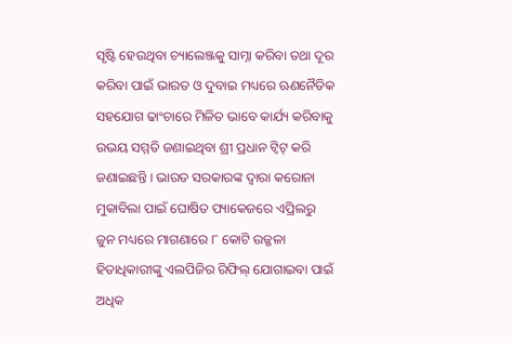ସୃଷ୍ଟି ହେଉଥିବା ଚ୍ୟାଲେଞ୍ଜକୁ ସାମ୍ନା କରିବା ତଥା ଦୂର କରିବା ପାଇଁ ଭାରତ ଓ ଦୁବାଇ ମଧ୍ୟରେ ଋଣନୈତିକ ସହଯୋଗ ଢାଂଚାରେ ମିଳିତ ଭାବେ କାର୍ଯ୍ୟ କରିବାକୁ ଉଭୟ ସମ୍ମତି ଜଣାଇଥିବା ଶ୍ରୀ ପ୍ରଧାନ ଟ୍ୱିଟ୍ କରି ଜଣାଇଛନ୍ତି । ଭାରତ ସରକାରଙ୍କ ଦ୍ୱାରା କରୋନା ମୁକାବିଲା ପାଇଁ ଘୋଷିତ ପ୍ୟାକେଜରେ ଏପ୍ରିଲରୁ ଜୁନ ମଧ୍ୟରେ ମାଗଣାରେ ୮ କୋଟି ଉଜ୍ଜଳା ହିତାଧିକାରୀଙ୍କୁ ଏଲପିଜିର ରିଫିଲ୍ ଯୋଗାଇବା ପାଇଁ ଅଧିକ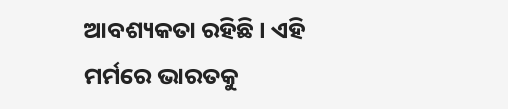ଆବଶ୍ୟକତା ରହିଛି । ଏହି ମର୍ମରେ ଭାରତକୁ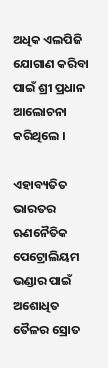ଅଧିକ ଏଲପିଜି ଯୋଗାଣ କରିବା ପାଇଁ ଶ୍ରୀ ପ୍ରଧାନ ଆଲୋଚନା କରିଥିଲେ ।

ଏହାବ୍ୟତିତ ଭାରତର ଋଣନୈତିକ ପେଟ୍ରୋଲିୟମ ଭଣ୍ଡାର ପାଇଁ ଅଶୋଧିତ ତୈଳର ସ୍ରୋତ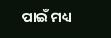ପାଇଁ ମଧ୍ୟ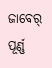ଜାବେର୍ ପୂର୍ଣ୍ଣ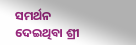ସମର୍ଥନ ଦେଇଥିବା ଶ୍ରୀ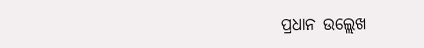ପ୍ରଧାନ ଉଲ୍ଲେଖ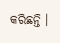କରିଛନ୍ତି ।